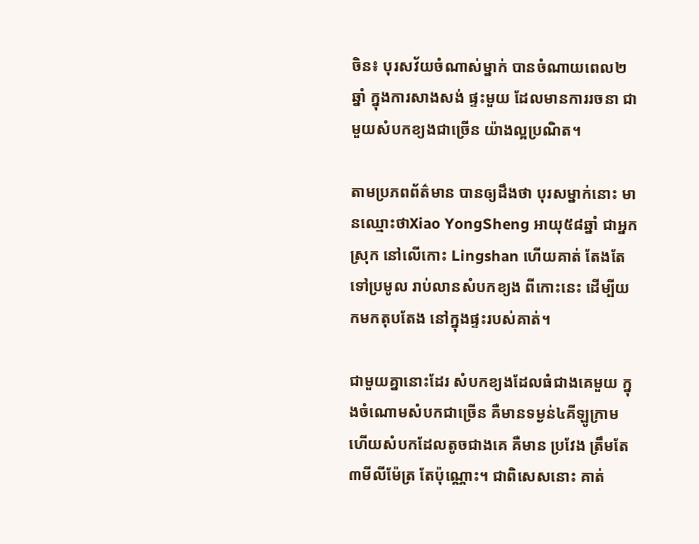ចិន៖ បុរសវ័យចំណាស់ម្នាក់ បានចំណាយពេល២ឆ្នាំ ក្នុងការសាងសង់ ផ្ទះមួយ ដែលមានការរចនា ជាមួយសំបកខ្យងជាច្រើន យ៉ាងល្អប្រណិត។

តាមប្រភពព័ត៌មាន បានឲ្យដឹងថា បុរសម្នាក់នោះ មានឈ្មោះថាXiao YongSheng អាយុ៥៨ឆ្នាំ ជាអ្នក ស្រុក នៅលើកោះ Lingshan ហើយគាត់ តែងតែ ទៅប្រមូល រាប់លានសំបកខ្យង ពីកោះនេះ ដើម្បីយកមកតុបតែង នៅក្នុងផ្ទះរបស់គាត់។

ជាមួយគ្នានោះដែរ សំបកខ្យងដែលធំជាងគេមួយ ក្នុងចំណោមសំបកជាច្រើន គឺមានទម្ងន់៤គីឡូក្រាម ហើយសំបកដែលតូចជាងគេ គឺមាន ប្រវែង ត្រឹមតែ ៣មីលីម៉ែត្រ តែប៉ុណ្ណោះ។ ជាពិសេសនោះ គាត់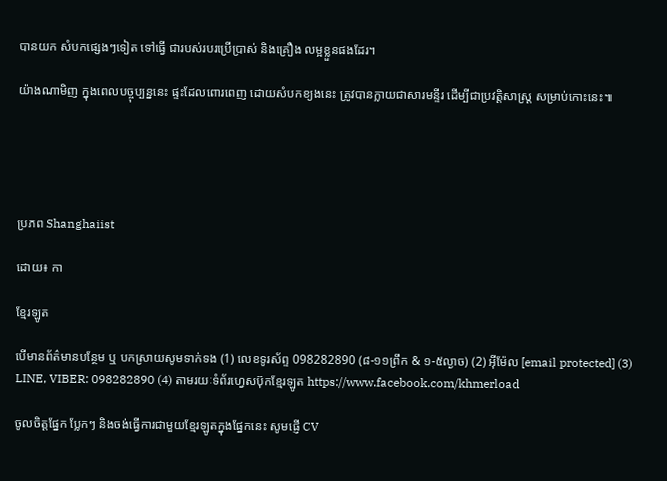បានយក សំបកផ្សេងៗទៀត ទៅធ្វើ ជារបស់របរប្រើប្រាស់ និងគ្រឿង លម្អខ្លួនផងដែរ។

យ៉ាងណាមិញ ក្នុងពេលបច្ចុប្បន្ននេះ ផ្ទះដែលពោរពេញ ដោយសំបកខ្យងនេះ ត្រូវបានក្លាយជាសារមន្ទីរ ដើម្បីជាប្រវត្តិសាស្រ្ត សម្រាប់កោះនេះ៕





ប្រភព Shanghaiist

ដោយ៖ កា

ខ្មែរឡូត

បើមានព័ត៌មានបន្ថែម ឬ បកស្រាយសូមទាក់ទង (1) លេខទូរស័ព្ទ 098282890 (៨-១១ព្រឹក & ១-៥ល្ងាច) (2) អ៊ីម៉ែល [email protected] (3) LINE, VIBER: 098282890 (4) តាមរយៈទំព័រហ្វេសប៊ុកខ្មែរឡូត https://www.facebook.com/khmerload

ចូលចិត្តផ្នែក ប្លែកៗ និងចង់ធ្វើការជាមួយខ្មែរឡូតក្នុងផ្នែកនេះ សូមផ្ញើ CV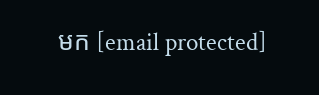មក [email protected]